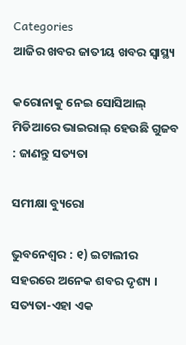Categories
ଆଜିର ଖବର ଜାତୀୟ ଖବର ସ୍ବାସ୍ଥ୍ୟ

କରୋନାକୁ ନେଇ ସୋସିଆଲ୍‌ ମିଡିଆରେ ଭାଇରାଲ୍‌ ହେଉଛି ଗୁଜବ : ଜାଣନ୍ତୁ ସତ୍ୟତା

ସମୀକ୍ଷା ବ୍ୟୁରୋ

ଭୁବନେଶ୍ବର : ୧) ଇଟାଲୀର ସହରରେ ଅନେକ ଶବର ଦୃଶ୍ୟ ।
ସତ୍ୟତା-ଏହା ଏକ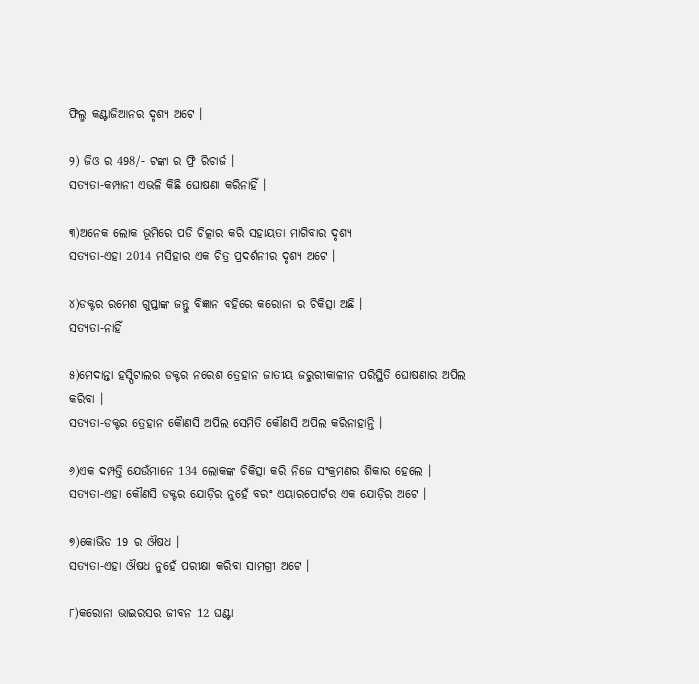ଫିଲ୍ମ କଣ୍ଟାଜିଆନର ଦୃଶ୍ୟ ଅଟେ ।

୨) ଜିଓ ର 498/- ଟଙ୍କା ର ଫ୍ରି ରିଚାର୍ଜ ।
ସତ୍ୟତା-କମ୍ପାନୀ ଏଭଳି କିଛି ଘୋଷଣା କରିନାହିଁ ।

୩)ଅନେକ ଲୋକ ଭୂମିରେ ପଡି ଚିତ୍କାର କରି ସହାୟତା ମାଗିବାର ଦୃଶ୍ୟ
ସତ୍ୟତା-ଏହା 2014 ମସିହାର ଏକ ଚିତ୍ର ପ୍ରଦର୍ଶନୀର ଦୃଶ୍ୟ ଅଟେ ।

୪)ଡକ୍ଟର ରମେଶ ଗୁପ୍ତାଙ୍କ ଜନ୍ତୁ ବିଜ୍ଞାନ ବହିରେ କରୋନା ର ଚିକିତ୍ସା ଅଛି ।
ସତ୍ୟତା-ନାହିଁ

୫)ମେଦାନ୍ତା ହସ୍ପିଟାଲର ଡକ୍ଟର ନରେଶ ତ୍ରେହାନ ଜାତୀୟ ଜରୁରୀକାଳୀନ ପରିସ୍ଥିତି ଘୋଷଣାର ଅପିଲ କରିବା ।
ସତ୍ୟତା-ଡକ୍ଟର ତ୍ରେହାନ କୋୖଣସି ଅପିଲ ସେମିତି କୌଣସି ଅପିଲ କରିନାହାନ୍ତି ।

୬)ଏକ ଦମ୍ପତ୍ତି ଯେଉଁମାନେ 134 ଲୋକଙ୍କ ଚିକିତ୍ସା କରି ନିଜେ ସଂକ୍ରମଣର ଶିକାର ହେଲେ ।
ସତ୍ୟତା-ଏହା କୌଣସି ଡକ୍ଟର ଯୋଡ଼ିର ନୁହେଁ ବରଂ ଏୟାରପୋର୍ଟର ଏକ ଯୋଡ଼ିର ଅଟେ ।

୭)କୋଭିଡ 19 ର ଔଷଧ ।
ସତ୍ୟତା-ଏହା ଔଷଧ ନୁହେଁ ପରୀକ୍ଷା କରିବା ସାମଗ୍ରୀ ଅଟେ ।

୮)କରୋନା ଭାଇରସର ଜୀବନ 12 ଘଣ୍ଟା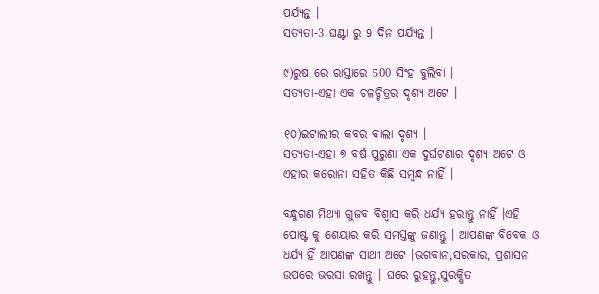ପର୍ଯ୍ୟନ୍ତ ।
ସତ୍ୟତା-3 ଘଣ୍ଟା ରୁ 9 ଦିନ ପର୍ଯ୍ୟନ୍ତ ।

୯)ରୁଷ ରେ ରାସ୍ତାରେ 500 ସିଂହ ବୁଲିବା ।
ସତ୍ୟତା-ଏହା ଏକ ଚଳଚ୍ଚିତ୍ରର ଦୃଶ୍ୟ ଅଟେ ।

୧୦)ଇଟାଲୀର କବର ଵାଲା ଦୃଶ୍ୟ ।
ସତ୍ୟତା-ଏହା ୭ ବର୍ଷ ପୁରୁଣା ଏକ ଦୁର୍ଘଟଣାର ଦୃଶ୍ୟ ଅଟେ ଓ ଏହାର କରୋନା ସହିତ କିଛି ସମ୍ବନ୍ଧ ନାହିଁ ।

ବନ୍ଧୁଗଣ ମିଥ୍ୟା ଗୁଜବ ବିଶ୍ୱାସ କରି ଧର୍ଯ୍ୟ ହରାନ୍ତୁ ନାହିଁ ।ଏହି ପୋଷ୍ଟ କୁ ଶେୟାର କରି ସମସ୍ତଙ୍କୁ ଜଣାନ୍ତୁ । ଆପଣଙ୍କ ବିବେକ ଓ ଧର୍ଯ୍ୟ ହିଁ ଆପଣଙ୍କ ସାଥୀ ଅଟେ ।ଭଗବାନ,ସରକାର, ପ୍ରଶାସନ ଉପରେ ଭରସା ରଖନ୍ତୁ । ଘରେ ରୁହନ୍ତୁ,ସୁରକ୍ଷିତ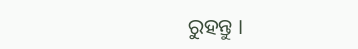ରୁହନ୍ତୁ ।